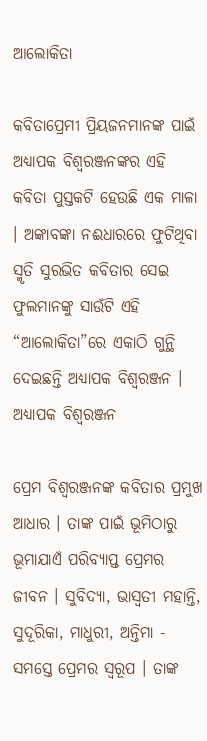ଆଲୋକିତା

କବିତାପ୍ରେମୀ ପ୍ରିୟଜନମାନଙ୍କ ପାଇଁ ଅଧ୍ୟାପକ ବିଶ୍ବରଞ୍ଜନଙ୍କର ଏହି କବିତା ପୁସ୍ତକଟି ହେଉଛି ଏକ ମାଳା । ଅଙ୍କାବଙ୍କା ନଈଧାରରେ ଫୁଟିଥିବା ସ୍ମୃତି ସୁରଭିତ କବିତାର ସେଇ ଫୁଲମାନଙ୍କୁ ସାଉଁଟି ଏହି “ଆଲୋକିତା”ରେ ଏକାଠି ଗୁନ୍ଥି ଦେଇଛନ୍ତି ଅଧ୍ୟାପକ ବିଶ୍ବରଞ୍ଜନ ।
ଅଧ୍ୟାପକ ବିଶ୍ବରଞ୍ଜନ

ପ୍ରେମ ବିଶ୍ୱରଞ୍ଜନଙ୍କ କବିତାର ପ୍ରମୁଖ ଆଧାର । ତାଙ୍କ ପାଇଁ ଭୂମିଠାରୁ ଭୂମାଯାଏଁ ପରିବ୍ୟାପ୍ତ ପ୍ରେମର ଜୀବନ । ସୁବିଦ୍ୟା, ଭାସ୍ୱତୀ ମହାନ୍ତି, ସୁଦୂରିକା, ମାଧୁରୀ, ଅନ୍ତିମା - ସମସ୍ତେ ପ୍ରେମର ସ୍ୱରୂପ । ତାଙ୍କ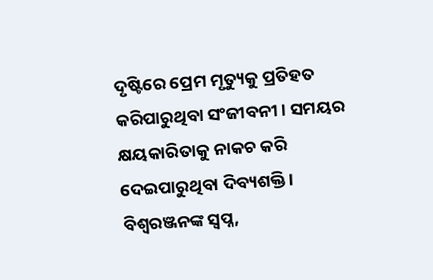ଦୃଷ୍ଟିରେ ପ୍ରେମ ମୃତ୍ୟୁକୁ ପ୍ରତିହତ କରିପାରୁଥିବା ସଂଜୀବନୀ । ସମୟର କ୍ଷୟକାରିତାକୁ ନାକଚ କରି ଦେଇପାରୁଥିବା ଦିବ୍ୟଶକ୍ତି । ବିଶ୍ବରଞ୍ଜନଙ୍କ ସ୍ୱପ୍ନ,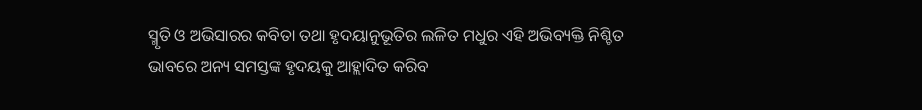ସ୍ମୃତି ଓ ଅଭିସାରର କବିତା ତଥା ହୃଦୟାନୁଭୂତିର ଲଳିତ ମଧୁର ଏହି ଅଭିବ୍ୟକ୍ତି ନିଶ୍ଚିତ ଭାବରେ ଅନ୍ୟ ସମସ୍ତଙ୍କ ହୃଦୟକୁ ଆହ୍ଲାଦିତ କରିବ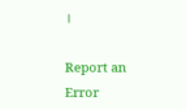।

Report an Error